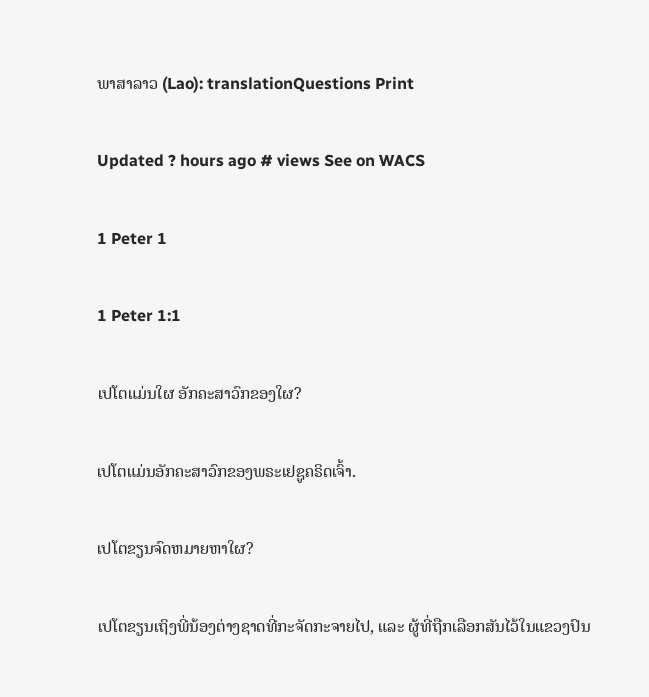ພາສາລາວ (Lao): translationQuestions Print

Updated ? hours ago # views See on WACS

1 Peter 1

1 Peter 1:1

ເປໂຕແມ່ນໃຜ ອັກຄະສາວົກຂອງໃຜ?

ເປໂຕແມ່ນອັກຄະສາວົກຂອງພຣະເຢຊູຄຣິດເຈົ້າ.

ເປໂຕຂຽນຈົດຫມາຍຫາໃຜ?

ເປໂຕຂຽນເຖິງພີ່ນ້ອງຕ່າງຊາດທີ່ກະຈັດກະຈາຍໄປ, ແລະ ຜູ້ທີ່ຖືກເລືອກສັນໄວ້ໃນແຂວງປົນ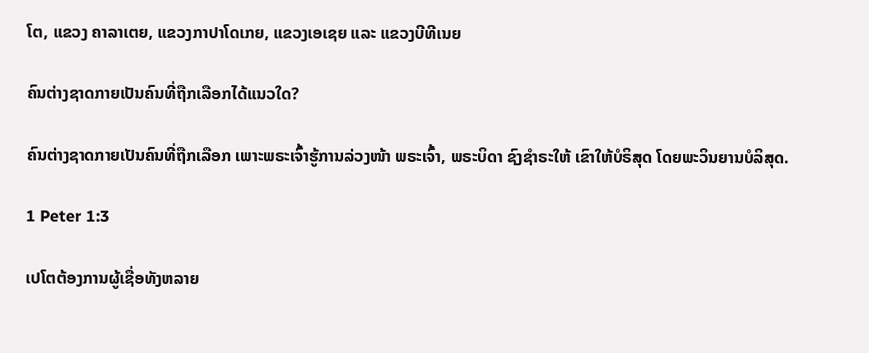ໂຕ, ແຂວງ ຄາລາເຕຍ, ແຂວງກາປາໂດເກຍ, ແຂວງເອເຊຍ ແລະ ແຂວງບີທີເນຍ

ຄົນຕ່າງຊາດກາຍເປັນຄົນທີ່ຖືກເລືອກໄດ້ແນວໃດ?

ຄົນຕ່າງຊາດກາຍເປັນຄົນທີ່ຖືກເລືອກ ເພາະພຣະເຈົ້າຮູ້ການລ່ວງໜ້າ ພຣະເຈົ້າ, ພຣະບິດາ ຊົງຊຳຣະໃຫ້ ເຂົາໃຫ້ບໍຣິສຸດ ໂດຍພະວິນຍານບໍລິສຸດ.

1 Peter 1:3

ເປໂຕຕ້ອງການຜູ້ເຊື່ອທັງຫລາຍ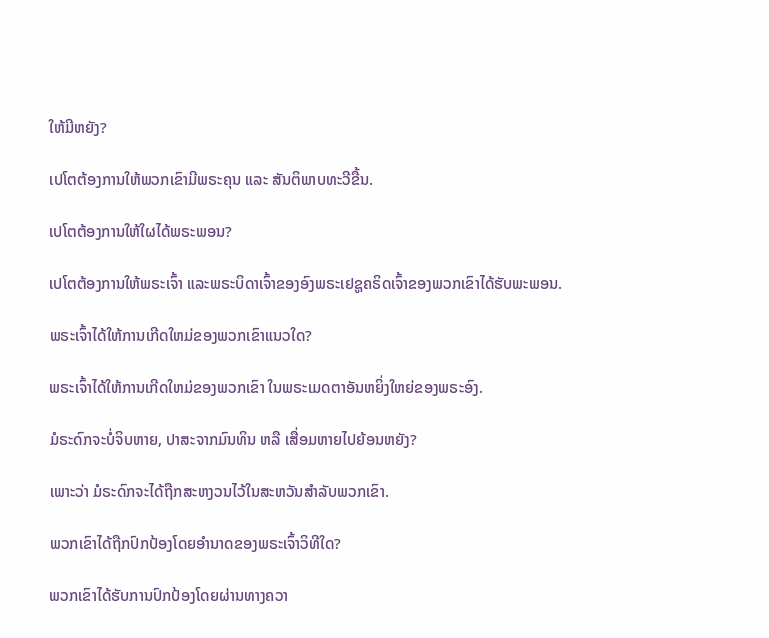ໃຫ້ມີຫຍັງ?

ເປໂຕຕ້ອງການໃຫ້ພວກເຂົາມີພຣະຄຸນ ແລະ ສັນຕິພາບທະວີຂື້ນ.

ເປໂຕຕ້ອງການໃຫ້ໃຜໄດ້ພຣະພອນ?

ເປໂຕຕ້ອງການໃຫ້ພຣະເຈົ້າ ແລະພຣະບິດາເຈົ້າຂອງອົງພຣະເຢຊູຄຣິດເຈົ້າຂອງພວກເຂົາໄດ້ຮັບພະພອນ.

ພຣະເຈົ້າໄດ້ໃຫ້ການເກີດໃຫມ່ຂອງພວກເຂົາແນວໃດ?

ພຣະເຈົ້າໄດ້ໃຫ້ການເກີດໃຫມ່ຂອງພວກເຂົາ ໃນພຣະເມດຕາອັນຫຍິ່ງໃຫຍ່ຂອງພຣະອົງ.

ມໍຣະດົກຈະບໍ່ຈິບຫາຍ, ປາສະຈາກມົນທິນ ຫລື ເສື່ອມຫາຍໄປຍ້ອນຫຍັງ?

ເພາະວ່າ ມໍຣະດົກຈະໄດ້ຖືກສະຫງວນໄວ້ໃນສະຫວັນສຳລັບພວກເຂົາ.

ພວກເຂົາໄດ້ຖືກປົກປ້ອງໂດຍອຳນາດຂອງພຣະເຈົ້າວິທີໃດ?

ພວກເຂົາໄດ້ຮັບການປົກປ້ອງໂດຍຜ່ານທາງຄວາ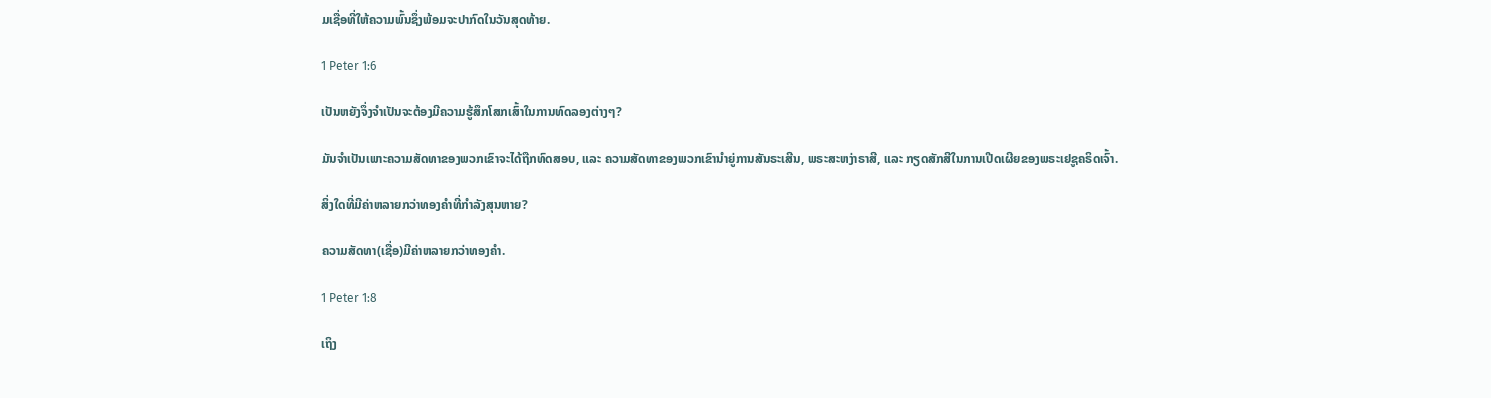ມເຊື່ອທີ່ໃຫ້ຄວາມພົ້ນຊຶ່ງພ້ອມຈະປາກົດໃນວັນສຸດທ້າຍ.

1 Peter 1:6

ເປັນຫຍັງຈຶ່ງຈຳເປັນຈະຕ້ອງມີຄວາມຮູ້ສຶກໂສກເສົ້າໃນການທົດລອງຕ່າງໆ?

ມັນຈຳເປັນເພາະຄວາມສັດທາຂອງພວກເຂົາຈະໄດ້ຖືກທົດສອບ, ແລະ ຄວາມສັດທາຂອງພວກເຂົານຳຍູ່ການສັນຣະເສີນ, ພຣະສະຫງ່າຣາສີ, ແລະ ກຽດສັກສີໃນການເປີດເຜີຍຂອງພຣະເຢຊູຄຣິດເຈົ້າ.

ສິ່ງໃດທີ່ມີຄ່າຫລາຍກວ່າທອງຄຳທີ່ກຳລັງສຸນຫາຍ?

ຄວາມສັດທາ(ເຊື່ອ)ມີຄ່າຫລາຍກວ່າທອງຄຳ.

1 Peter 1:8

ເຖິງ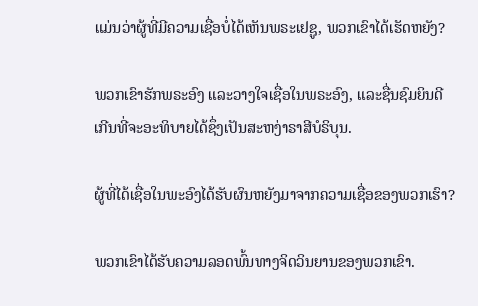ແມ່ນວ່າຜູ້ທີ່ມີຄວາມເຊື່ອບໍ່ໄດ້ເຫັນພຣະເຢຊູ, ພວກເຂົາໄດ້ເຮັດຫຍັງ?

ພວກເຂົາຮັກພຣະອົງ ແລະວາງໃຈເຊື່ອໃນພຣະອົງ, ແລະຊື່ນຊົມຍິນດີເກີນທີ່ຈະອະທິບາຍໄດ້ຊຶ່ງເປັນສະຫງ່າຣາສີບໍຣິບຸນ.

ຜູ້ທີ່ໄດ້ເຊື່ອໃນພະອົງໄດ້ຮັບຜົນຫຍັງມາຈາກຄວາມເຊື່ອຂອງພວກເຮົາ?

ພວກເຂົາໄດ້ຮັບຄວາມລອດພົ້ນທາງຈິດວິນຍານຂອງພວກເຂົາ.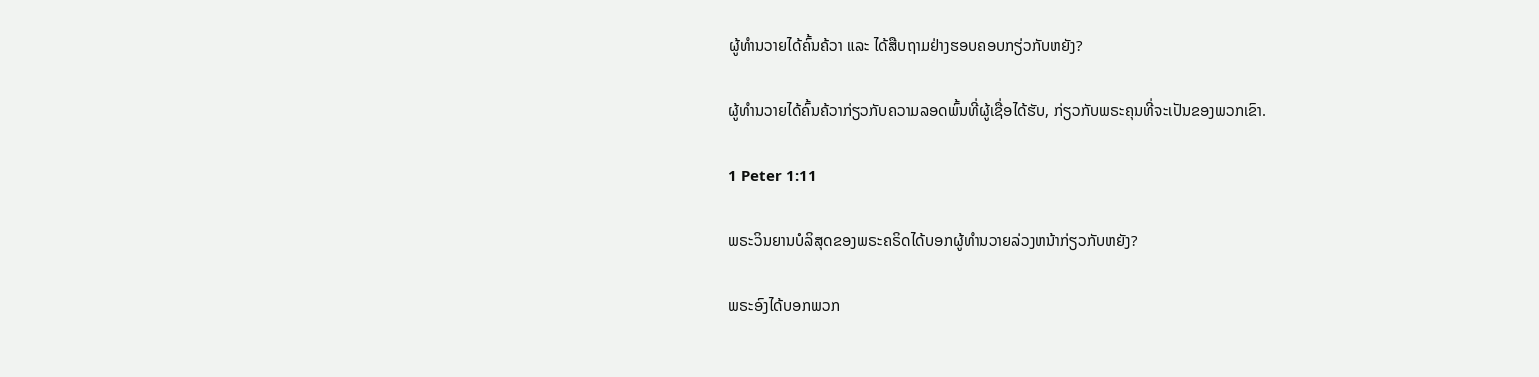ຜູ້ທຳນວາຍໄດ້ຄົ້ນຄ້ວາ ແລະ ໄດ້ສືບຖາມຢ່າງຮອບຄອບກຽ່ວກັບຫຍັງ?

ຜູ້ທຳນວາຍໄດ້ຄົ້ນຄ້ວາກ່ຽວກັບຄວາມລອດພົ້ນທີ່ຜູ້ເຊື່ອໄດ້ຮັບ, ກ່ຽວກັບພຣະຄຸນທີ່ຈະເປັນຂອງພວກເຂົາ.

1 Peter 1:11

ພຣະວິນຍານບໍລິສຸດຂອງພຣະຄຣິດໄດ້ບອກຜູ້ທຳນວາຍລ່ວງຫນ້າກ່ຽວກັບຫຍັງ?

ພຣະອົງໄດ້ບອກພວກ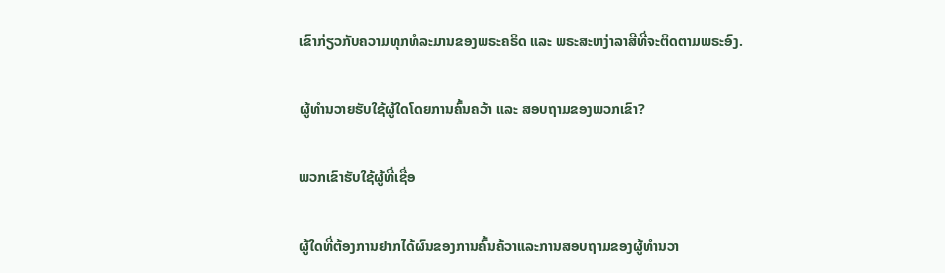ເຂົາກ່ຽວກັບຄວາມທຸກທໍລະມານຂອງພຣະຄຣິດ ແລະ ພຣະສະຫງ່າລາສີທີ່ຈະຕິດຕາມພຣະອົງ.

ຜູ້ທຳນວາຍຮັບໃຊ້ຜູ້ໃດໂດຍການຄົ້ນຄວ້າ ແລະ ສອບຖາມຂອງພວກເຂົາ?

ພວກເຂົາຮັບໃຊ້ຜູ້ທີ່ເຊື່ອ

ຜູ້ໃດທີ່ຕ້ອງການຢາກໄດ້ຜົນຂອງການຄົ້ນຄ້ວາແລະການສອບຖາມຂອງຜູ້ທຳນວາ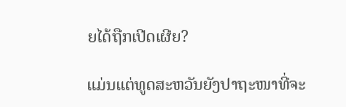ຍໄດ້ຖືກເປີດເຜີຍ?

ແມ່ນແຕ່ທູດສະຫວັນຍັງປາຖະໜາທີ່ຈະ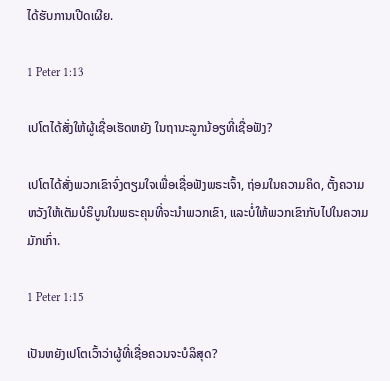ໄດ້ຮັບການເປີດເຜີຍ.

1 Peter 1:13

ເປໂຕໄດ້ສັ່ງໃຫ້ຜູ້ເຊື່ອເຮັດຫຍັງ ໃນຖານະລູກນ້ອຽທີ່ເຊື່ອຟັງ?

ເປໂຕໄດ້ສັ່ງພວກເຂົາຈົ່ງຕຽມໃຈເພື່ອເຊື່ອຟັງພຣະເຈົ້າ, ຖ່ອມໃນຄວາມຄິດ, ຕັ້ງຄວາມຫວັງໃຫ້ເຕັມບໍຣິບູນໃນພຣະຄຸນທີ່ຈະນຳພວກເຂົາ, ແລະບໍ່ໃຫ້ພວກເຂົາກັບໄປໃນຄວາມມັກເກົ່າ.

1 Peter 1:15

ເປັນຫຍັງເປໂຕເວົ້າວ່າຜູ້ທີ່ເຊື່ອຄວນຈະບໍລິສຸດ?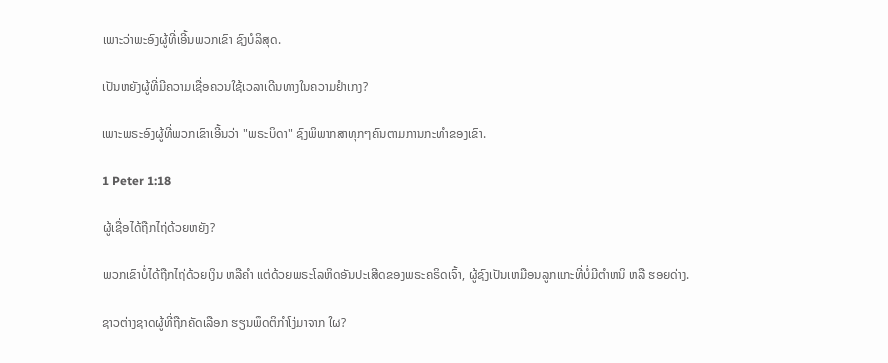ເພາະວ່າພະອົງຜູ້ທີ່ເອີ້ນພວກເຂົາ ຊົງບໍລິສຸດ.

ເປັນຫຍັງຜູ້ທີ່ມີຄວາມເຊື່ອຄວນໃຊ້ເວລາເດີນທາງໃນຄວາມຢຳເກງ?

ເພາະພຣະອົງຜູ້ທີ່ພວກເຂົາເອີ້ນວ່າ "ພຣະບິດາ" ຊົງພິພາກສາທຸກໆຄົນຕາມການກະທຳຂອງເຂົາ.

1 Peter 1:18

ຜູ້ເຊື່ອໄດ້ຖືກໄຖ່ດ້ວຍຫຍັງ?

ພວກເຂົາບໍ່ໄດ້ຖືກໄຖ່ດ້ວຍເງິນ ຫລືຄຳ ແຕ່ດ້ວຍພຣະໂລຫິດອັນປະເສີດຂອງພຣະຄຣິດເຈົ້າ, ຜູ້ຊົງເປັນເຫມືອນລູກແກະທີ່ບໍ່ມີຕຳຫນິ ຫລື ຮອຍດ່າງ.

ຊາວຕ່າງຊາດຜູ້ທີ່ຖືກຄັດເລືອກ ຮຽນພຶດຕິກຳໂງ່ມາຈາກ ໃຜ?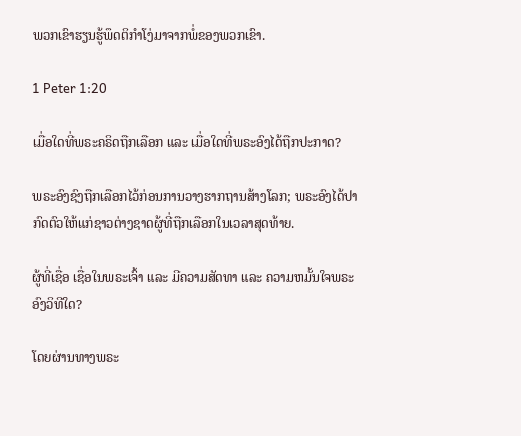ພວກເຂົາຮຽນຮູ້ພຶດຕິກຳໂງ່ມາຈາກພໍ່ຂອງພວກເຂົາ.

1 Peter 1:20

ເມື່ອໃດທີ່ພຣະຄຣິດຖືກເລືອກ ແລະ ເມື່ອໃດທີ່ພຣະອົງໄດ້ຖືກປະກາດ?

ພຣະອົງຊົງຖືກເລືອກໄວ້ກ່ອນການວາງຮາກຖານສ້າງໂລກ; ພຣະອົງໄດ້ປາກົດຕົວໃຫ້ແກ່ຊາວຕ່າງຊາດຜູ້ທີ່ຖືກເລືອກໃນເວລາສຸດທ້າຍ.

ຜູ້ທີ່ເຊື່ອ ເຊື່ອໃນພຣະເຈົ້າ ແລະ ມີຄວາມສັດທາ ແລະ ຄວາມຫມັ້ນໃຈພຣະອົງວິທີໃດ?

ໂດຍຜ່ານທາງພຣະ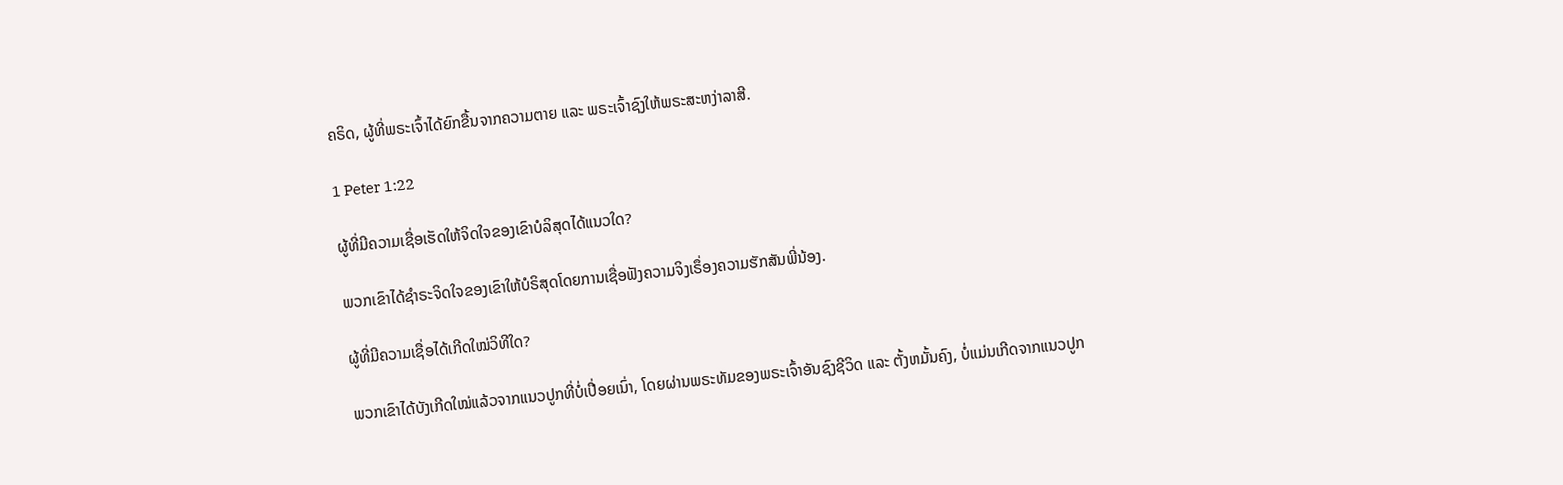ຄຣິດ, ຜູ້ທີ່ພຣະເຈົ້າໄດ້ຍົກຂື້ນຈາກຄວາມຕາຍ ແລະ ພຣະເຈົ້າຊົງໃຫ້ພຣະສະຫງ່າລາສີ.

1 Peter 1:22

ຜູ້ທີ່ມີຄວາມເຊື່ອເຮັດໃຫ້ຈິດໃຈຂອງເຂົາບໍລິສຸດໄດ້ແນວໃດ?

ພວກເຂົາໄດ້ຊຳຣະຈິດໃຈຂອງເຂົາໃຫ້ບໍຣິສຸດໂດຍການເຊື່ອຟັງຄວາມຈິງເຣຶ່ອງຄວາມຮັກສັນພີ່ນ້ອງ.

ຜູ້ທີ່ມີຄວາມເຊື່ອໄດ້ເກີດໃໝ່ວິທີໃດ?

ພວກເຂົາໄດ້ບັງເກີດໃໝ່ແລ້ວຈາກແນວປູກທີ່ບໍ່ເປື່ອຍເນົ່າ, ໂດຍຜ່ານພຣະທັມຂອງພຣະເຈົ້າອັນຊົງຊີວິດ ແລະ ຕັ້ງຫມັ້ນຄົງ, ບໍ່ແມ່ນເກີດຈາກແນວປູກ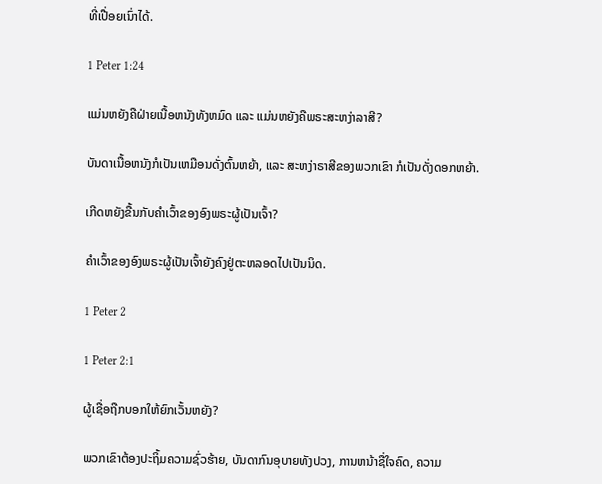ທີ່ເປື່ອຍເນົ່າໄດ້.

1 Peter 1:24

ແມ່ນຫຍັງຄືຝ່າຍເນື້ອຫນັງທັງຫມົດ ແລະ ແມ່ນຫຍັງຄືພຣະສະຫງ່າລາສີ?

ບັນດາເນື້ອຫນັງກໍເປັນເຫມືອນດັ່ງຕົ້ນຫຍ້າ, ແລະ ສະຫງ່າຣາສີຂອງພວກເຂົາ ກໍເປັນດັ່ງດອກຫຍ້າ.

ເກີດຫຍັງຂື້ນກັບຄຳເວົ້າຂອງອົງພຣະຜູ້ເປັນເຈົ້າ?

ຄຳເວົ້າຂອງອົງພຣະຜູ້ເປັນເຈົ້າຍັງຄົງຢູ່ຕະຫລອດໄປເປັນນິດ.

1 Peter 2

1 Peter 2:1

ຜູ້ເຊື່ອຖືກບອກໃຫ້ຍົກເວັ້ນຫຍັງ?

ພວກເຂົາຕ້ອງປະຖິ້ມຄວາມຊົ່ວຮ້າຍ, ບັນດາກົນອຸບາຍທັງປວງ, ການຫນ້າຊື່ໃຈຄົດ, ຄວາມ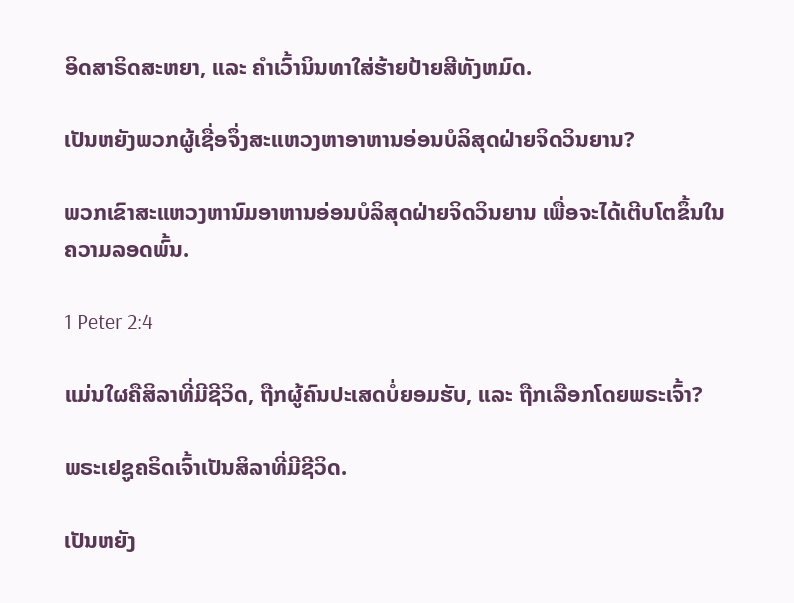ອິດສາຣິດສະຫຍາ, ແລະ ຄຳເວົ້ານິນທາໃສ່ຮ້າຍປ້າຍສີທັງຫມົດ.

ເປັນຫຍັງພວກຜູ້ເຊື່ອຈຶ່ງສະແຫວງຫາອາຫານອ່ອນບໍລິສຸດຝ່າຍຈິດວິນຍານ?

ພວກເຂົາສະແຫວງຫານົມອາຫານອ່ອນບໍລິສຸດຝ່າຍຈິດວິນຍານ ເພື່ອຈະໄດ້ເຕີບໂຕຂຶ້ນໃນຄວາມລອດພົ້ນ.

1 Peter 2:4

ແມ່ນໃຜຄືສິລາທີ່ມີຊີວິດ, ຖືກຜູ້ຄົນປະເສດບໍ່ຍອມຮັບ, ແລະ ຖືກເລືອກໂດຍພຣະເຈົ້າ?

ພຣະເຢຊູຄຣິດເຈົ້າເປັນສິລາທີ່ມີຊີວິດ.

ເປັນຫຍັງ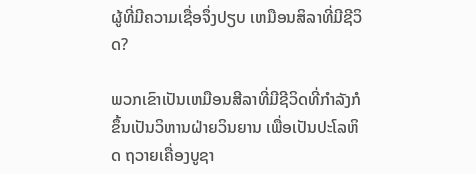ຜູ້ທີ່ມີຄວາມເຊື່ອຈຶ່ງປຽບ ເຫມືອນສິລາທີ່ມີຊີວິດ?

ພວກເຂົາເປັນເຫມືອນສີລາທີ່ມີຊີວິດທີ່ກຳລັງກໍຂຶ້ນເປັນວິຫານຝ່າຍວິນຍານ ເພື່ອເປັນປະໂລຫິດ ຖວາຍເຄື່ອງບູຊາ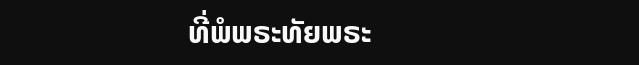ທີ່ພໍພຣະທັຍພຣະ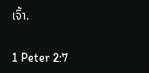ເຈົ້າ.

1 Peter 2:7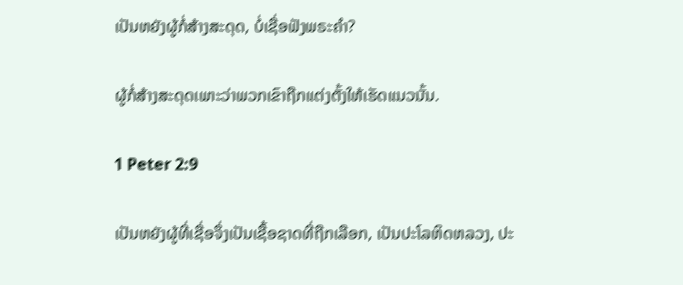ເປັນຫຍັງຜູ້ກໍ່ສ້າງສະດຸດ, ບໍ່ເຊື່ອຟັງພຣະຄຳ?

ຜູ້ກໍ່ສ້າງສະດຸດເພາະວ່າພວກເຂົາຖືກແຕ່ງຕັ້ງໃຫ້ເຮັດແນວນັ້ນ.

1 Peter 2:9

ເປັນຫຍັງຜູ້ທີ່ເຊື່ອຈຶ່ງເປັນເຊື້ອຊາດທີ່ຖືກເລືອກ, ເປັນປະໂລຫິດຫລວງ, ປະ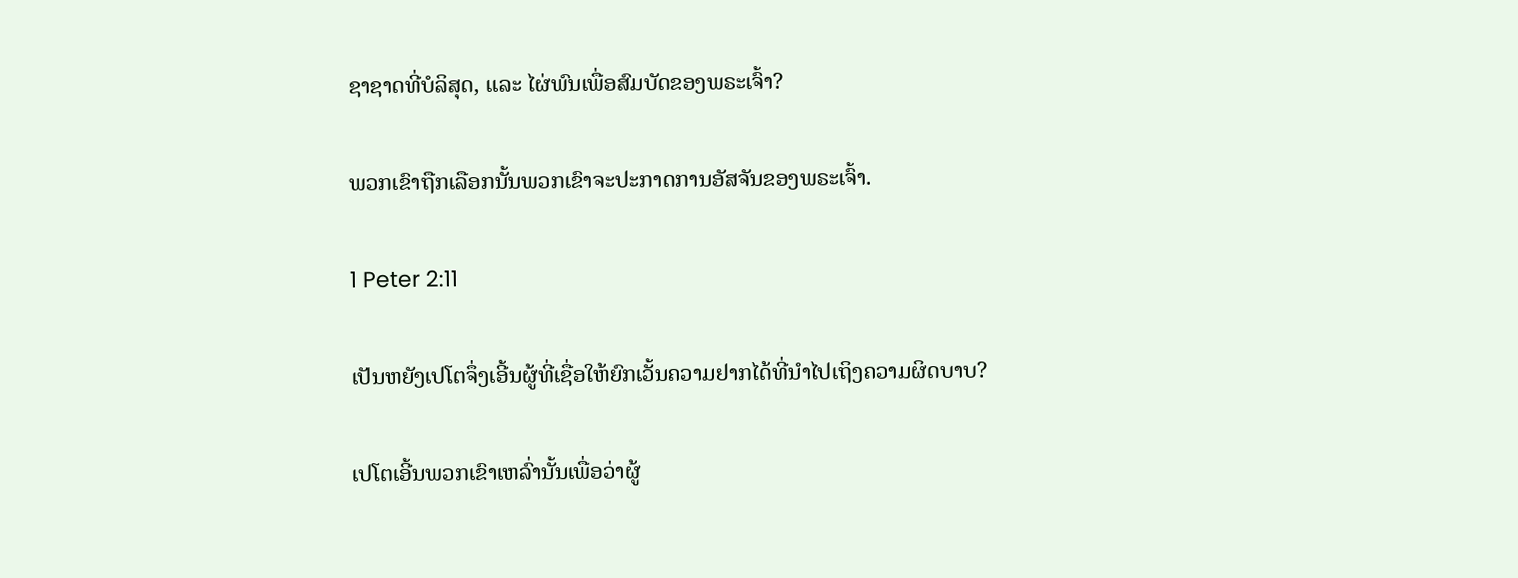ຊາຊາດທີ່ບໍລິສຸດ, ແລະ ໄຜ່ພົນເພື່ອສົມບັດຂອງພຣະເຈົ້າ?

ພວກເຂົາຖືກເລືອກນັ້ນພວກເຂົາຈະປະກາດການອັສຈັນຂອງພຣະເຈົ້າ.

1 Peter 2:11

ເປັນຫຍັງເປໂຕຈຶ່ງເອີ້ນຜູ້ທີ່ເຊື່ອໃຫ້ຍົກເວັ້ນຄວາມຢາກໄດ້ທີ່ນຳໄປເຖິງຄວາມຜິດບາບ?

ເປໂຕເອີ້ນພວກເຂົາເຫລົ່ານັ້ນເພື່ອວ່າຜູ້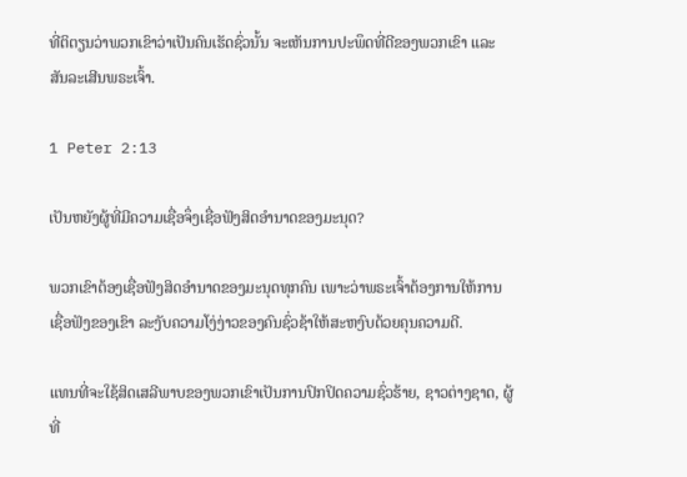ທີ່ຕິຕຽນວ່າພວກເຂົາວ່າເປັນຄົນເຮັດຊົ່ວນັ້ນ ຈະເຫັນການປະພຶດທີ່ດີຂອງພວກເຂົາ ແລະ ສັນລະເສີນພຣະເຈົ້າ.

1 Peter 2:13

ເປັນຫຍັງຜູ້ທີ່ມີຄວາມເຊື່ອຈຶ່ງເຊື່ອຟັງສິດອຳນາດຂອງມະນຸດ?

ພວກເຂົາຕ້ອງເຊື່ອຟັງສິດອຳນາດຂອງມະນຸດທຸກຄົນ ເພາະວ່າພຣະເຈົ້າຕ້ອງການໃຫ້ການເຊື່ອຟັງຂອງເຂົາ ລະງັບຄວາມໂງ່ງ່າວຂອງຄົນຊົ່ວຊ້າໃຫ້ສະຫງົບດ້ວຍຄຸນຄວາມດີ.

ແທນທີ່ຈະໃຊ້ສິດເສລີພາບຂອງພວກເຂົາເປັນການປົກປິດຄວາມຊົ່ວຮ້າຍ, ຊາວຕ່າງຊາດ, ຜູ້ທີ່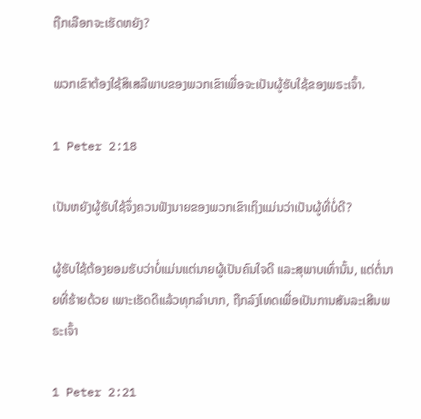ຖືກເລືອກຈະເຮັດຫຍັງ?

ພວກເຂົາຕ້ອງໃຊ້ສິເສລີພາບຂອງພວກເຂົາເພື່ອຈະເປັນຜູ້ຮັບໃຊ້ຂອງພຣະເຈົ້າ.

1 Peter 2:18

ເປັນຫຍັງຜູ້ຮັບໃຊ້ຈຶ່ງຄວນຟັງນາຍຂອງພວກເຂົາເຖິງແມ່ນວ່າເປັນຜູ້ທີ່ບໍ່ດີ?

ຜູ້ຮັບໃຊ້ຕ້ອງຍອມຮັບວ່າບໍ່ແມ່ນແຕ່ນາຍຜູ້ເປັນຄົນໃຈດີ ແລະສຸພາບເທົ່ານັ້ນ, ແຕ່ຕໍ່ນາຍທີ່ຮ້າຍດ້ວຍ ເພາະເຮັດດີແລ້ວທຸກລຳບາກ, ຖືກລົງໂທດເພື່ອເປັນການສັນລະເສີນພຣະເຈົ້າ

1 Peter 2:21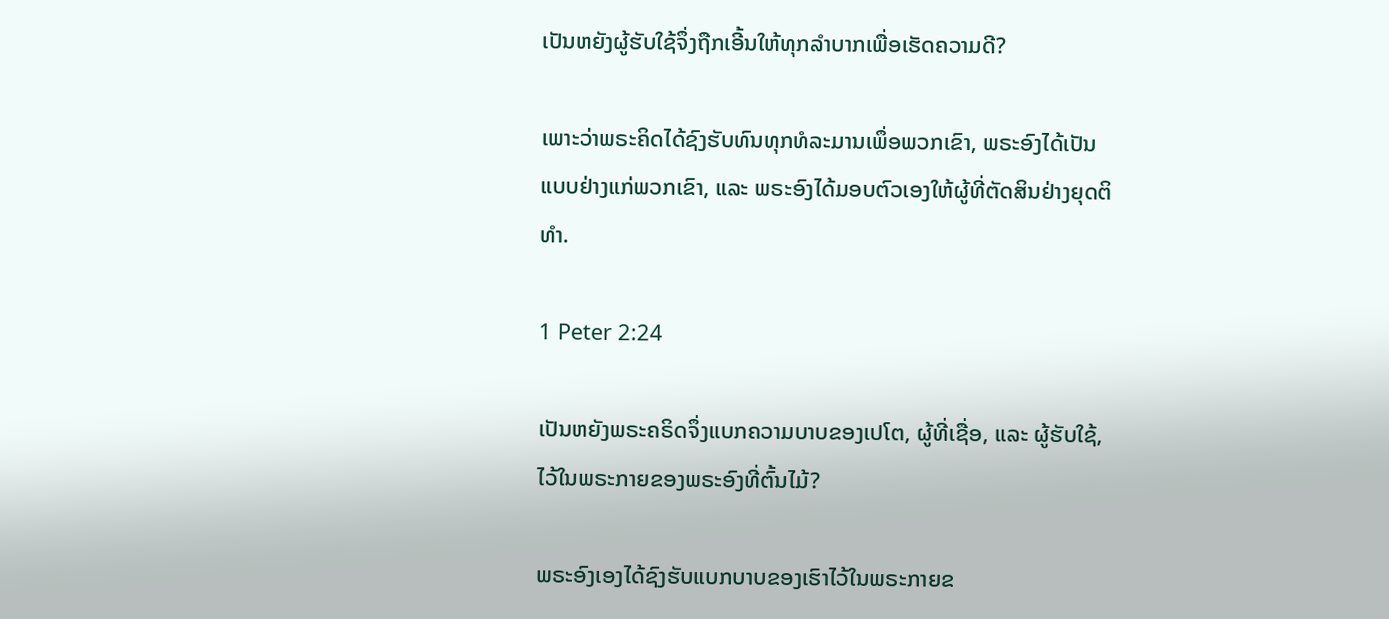ເປັນຫຍັງຜູ້ຮັບໃຊ້ຈຶ່ງຖືກເອີ້ນໃຫ້ທຸກລຳບາກເພື່ອເຮັດຄວາມດີ?

ເພາະວ່າພຣະຄິດໄດ້ຊົງຮັບທົນທຸກທໍລະມານເພຶ່ອພວກເຂົາ, ພຣະອົງໄດ້ເປັນແບບຢ່າງແກ່ພວກເຂົາ, ແລະ ພຣະອົງໄດ້ມອບຕົວເອງໃຫ້ຜູ້ທີ່ຕັດສິນຢ່າງຍຸດຕິທຳ.

1 Peter 2:24

ເປັນຫຍັງພຣະຄຣິດຈຶ່ງແບກຄວາມບາບຂອງເປໂຕ, ຜູ້ທີ່ເຊື່ອ, ແລະ ຜູ້ຮັບໃຊ້, ໄວ້ໃນພຣະກາຍຂອງພຣະອົງທີ່ຕົ້ນໄມ້?

ພຣະອົງເອງໄດ້ຊົງຮັບແບກບາບຂອງເຮົາໄວ້ໃນພຣະກາຍຂ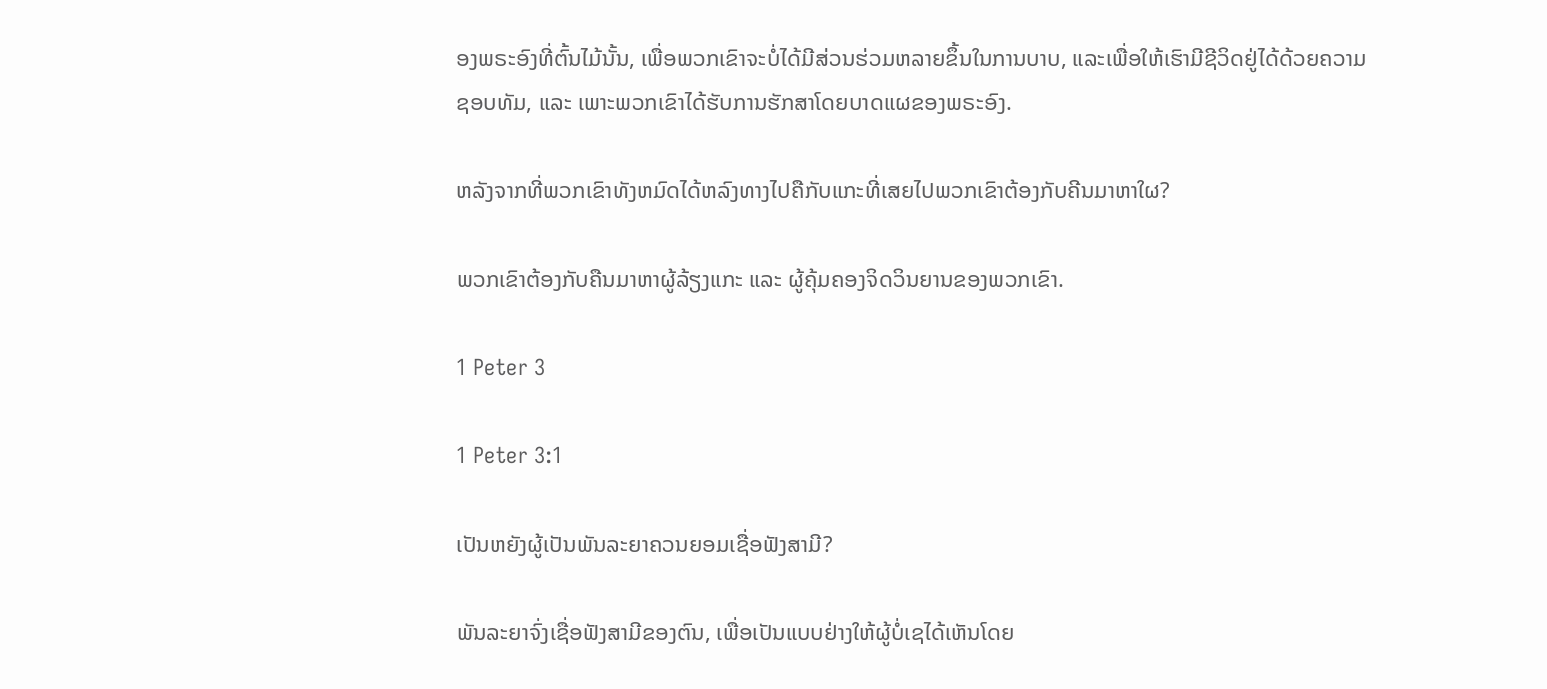ອງພຣະອົງທີ່ຕົ້ນໄມ້ນັ້ນ, ເພື່ອພວກເຂົາຈະບໍ່ໄດ້ມີສ່ວນຮ່ວມຫລາຍຂຶ້ນໃນການບາບ, ແລະເພື່ອໃຫ້ເຮົາມີຊີວິດຢູ່ໄດ້ດ້ວຍຄວາມຊອບທັມ, ແລະ ເພາະພວກເຂົາໄດ້ຮັບການຮັກສາໂດຍບາດແຜຂອງພຣະອົງ.

ຫລັງຈາກທີ່ພວກເຂົາທັງຫມົດໄດ້ຫລົງທາງໄປຄືກັບແກະທີ່ເສຍໄປພວກເຂົາຕ້ອງກັບຄີນມາຫາໃຜ?

ພວກເຂົາຕ້ອງກັບຄືນມາຫາຜູ້ລ້ຽງແກະ ແລະ ຜູ້ຄຸ້ມຄອງຈິດວິນຍານຂອງພວກເຂົາ.

1 Peter 3

1 Peter 3:1

ເປັນຫຍັງຜູ້ເປັນພັນລະຍາຄວນຍອມເຊື່ອຟັງສາມີ?

ພັນລະຍາຈົ່ງເຊື່ອຟັງສາມີຂອງຕົນ, ເພື່ອເປັນແບບຢ່າງໃຫ້ຜູ້ບໍ່ເຊໄດ້ເຫັນໂດຍ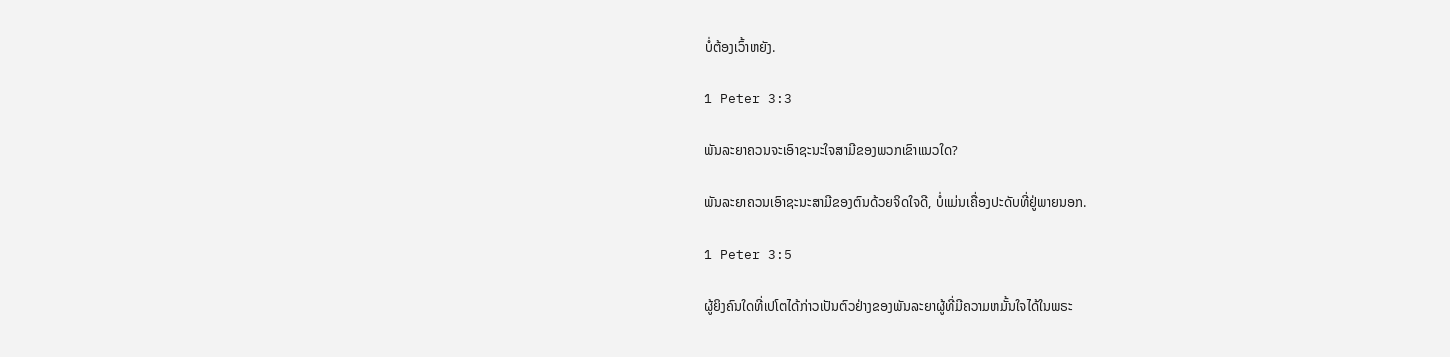ບໍ່ຕ້ອງເວົ້າຫຍັງ.

1 Peter 3:3

ພັນລະຍາຄວນຈະເອົາຊະນະໃຈສາມີຂອງພວກເຂົາແນວໃດ?

ພັນລະຍາຄວນເອົາຊະນະສາມີຂອງຕົນດ້ວຍຈິດໃຈດີ, ບໍ່ແມ່ນເຄື່ອງປະດັບທີ່ຢູ່ພາຍນອກ.

1 Peter 3:5

ຜູ້ຍິງຄົນໃດທີ່ເປໂຕໄດ້ກ່າວເປັນຕົວຢ່າງຂອງພັນລະຍາຜູ້ທີ່ມີຄວາມຫມັ້ນໃຈໄດ້ໃນພຣະ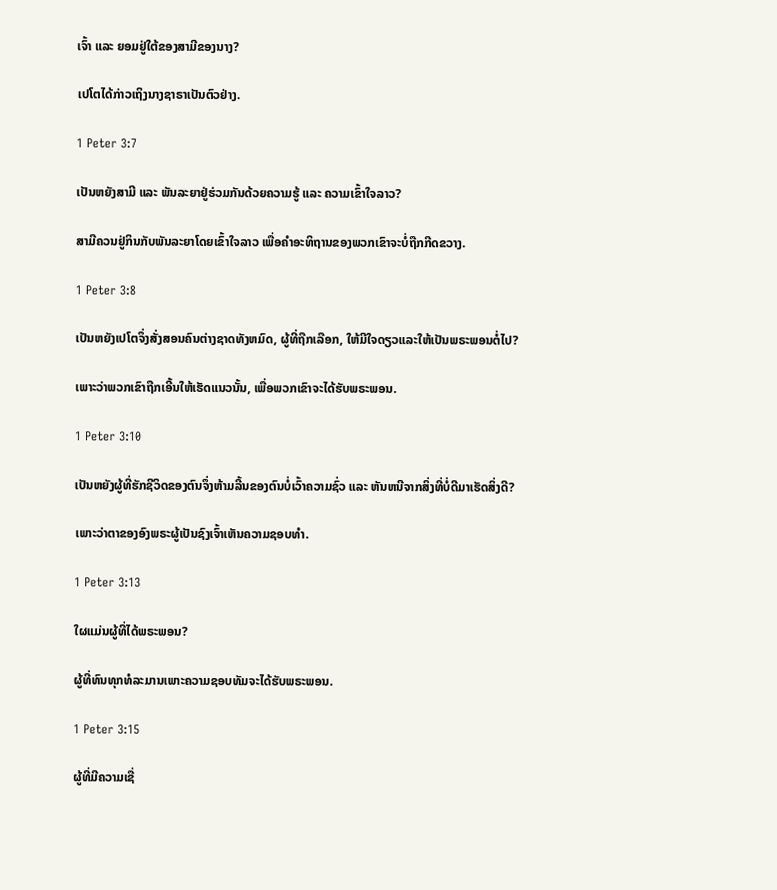ເຈົ້າ ແລະ ຍອມຢູ່ໃຕ້ຂອງສາມີຂອງນາງ?

ເປໂຕໄດ້ກ່າວເຖິງນາງຊາຣາເປັນຕົວຢ່າງ.

1 Peter 3:7

ເປັນຫຍັງສາມີ ແລະ ພັນລະຍາຢູ່ຮ່ວມກັນດ້ວຍຄວາມຮູ້ ແລະ ຄວາມເຂົ້າໃຈລາວ?

ສາມີຄວນຢູ່ກິນກັບພັນລະຍາໂດຍເຂົ້າໃຈລາວ ເພື່ອຄຳອະທິຖານຂອງພວກເຂົາຈະບໍ່ຖືກກີດຂວາງ.

1 Peter 3:8

ເປັນຫຍັງເປໂຕຈຶ່ງສັ່ງສອນຄົນຕ່າງຊາດທັງຫມົດ, ຜູ້ທີ່ຖືກເລືອກ, ໃຫ້ມີໃຈດຽວແລະໃຫ້ເປັນພຣະພອນຕໍ່ໄປ?

ເພາະວ່າພວກເຂົາຖືກເອີ້ນໃຫ້ເຮັດແນວນັ້ນ, ເພື່ອພວກເຂົາຈະໄດ້ຮັບພຣະພອນ.

1 Peter 3:10

ເປັນຫຍັງຜູ້ທີ່ຮັກຊີວິດຂອງຕົນຈຶ່ງຫ້າມລີ້ນຂອງຕົນບໍ່ເວົ້າຄວາມຊົ່ວ ແລະ ຫັນຫນີຈາກສິ່ງທີ່ບໍ່ດີມາເຮັດສິ່ງດີ?

ເພາະວ່າຕາຂອງອົງພຣະຜູ້ເປັນຊົງເຈົ້າເຫັນຄວາມຊອບທຳ.

1 Peter 3:13

ໃຜແມ່ນຜູ້ທີ່ໄດ້ພຣະພອນ?

ຜູ້ທີ່ທົນທຸກທໍລະມານເພາະຄວາມຊອບທັມຈະໄດ້ຮັບພຣະພອນ.

1 Peter 3:15

ຜູ້ທີ່ມີຄວາມເຊື່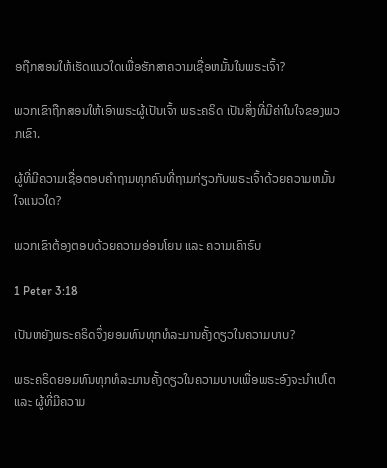ອຖືກສອນໃຫ້ເຮັດແນວໃດເພື່ອຮັກສາຄວາມເຊື່ອຫມັ້ນໃນພຣະເຈົ້າ?

ພວກເຂົາຖືກສອນໃຫ້ເອົາພຣະຜູ້ເປັນເຈົ້າ ພຣະຄຣິດ ເປັນສິ່ງທີ່ມີຄ່າໃນໃຈຂອງພວກເຂົາ.

ຜູ້ທີ່ມີຄວາມເຊື່ອຕອບຄຳຖາມທຸກຄົນທີ່ຖາມກ່ຽວກັບພຣະເຈົ້າດ້ວຍຄວາມຫມັ້ນໃຈແນວໃດ?

ພວກເຂົາຕ້ອງຕອບດ້ວຍຄວາມອ່ອນໂຍນ ແລະ ຄວາມເຄົາຣົບ

1 Peter 3:18

ເປັນຫຍັງພຣະຄຣິດຈຶ່ງຍອມທົນທຸກທໍລະມານຄັ້ງດຽວໃນຄວາມບາບ?

ພຣະຄຣິດຍອມທົນທຸກທໍລະມານຄັ້ງດຽວໃນຄວາມບາບເພື່ອພຣະອົງຈະນຳເປໂຕ ແລະ ຜູ້ທີ່ມີຄວາມ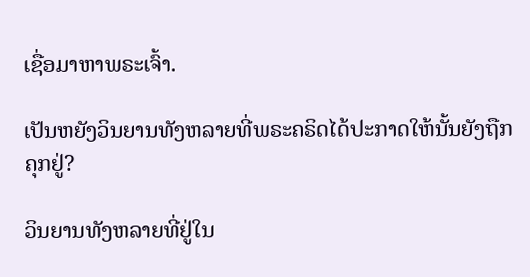ເຊື່ອມາຫາພຣະເຈົ້າ.

ເປັນຫຍັງວິນຍານທັງຫລາຍທີ່ພຣະຄຣິດໄດ້ປະກາດໃຫ້ນັ້ນຍັງຖືກຄຸກຢູ່?

ວິນຍານທັງຫລາຍທີ່ຢູ່ໃນ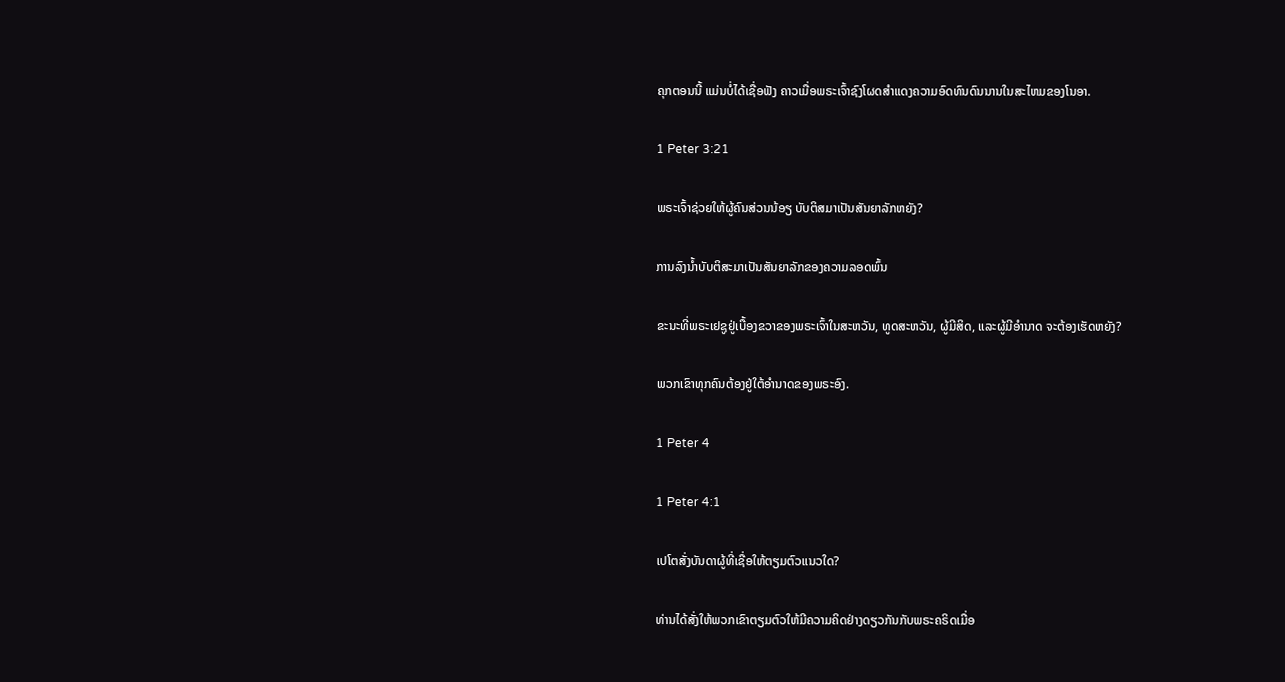ຄຸກຕອນນີ້ ແມ່ນບໍ່ໄດ້ເຊື່ອຟັງ ຄາວເມື່ອພຣະເຈົ້າຊົງໂຜດສຳແດງຄວາມອົດທົນດົນນານໃນສະໄຫມຂອງໂນອາ.

1 Peter 3:21

ພຣະເຈົ້າຊ່ວຍໃຫ້ຜູ້ຄົນສ່ວນນ້ອຽ ບັບຕິສມາເປັນສັນຍາລັກຫຍັງ?

ການລົງນ້ຳບັບຕິສະມາເປັນສັນຍາລັກຂອງຄວາມລອດພົ້ນ

ຂະນະທີ່ພຣະເຢຊູຢູ່ເບື້ອງຂວາຂອງພຣະເຈົ້າໃນສະຫວັນ, ທູດສະຫວັນ, ຜູ້ມີສິດ, ແລະຜູ້ມີອຳນາດ ຈະຕ້ອງເຮັດຫຍັງ?

ພວກເຂົາທຸກຄົນຕ້ອງຢູ່ໃຕ້ອຳນາດຂອງພຣະອົງ.

1 Peter 4

1 Peter 4:1

ເປໂຕສັ່ງບັນດາຜູ້ທີ່ເຊື່ອໃຫ້ຕຽມຕົວແນວໃດ?

ທ່ານໄດ້ສັ່ງໃຫ້ພວກເຂົາຕຽມຕົວໃຫ້ມີຄວາມຄິດຢ່າງດຽວກັນກັບພຣະຄຣິດເມື່ອ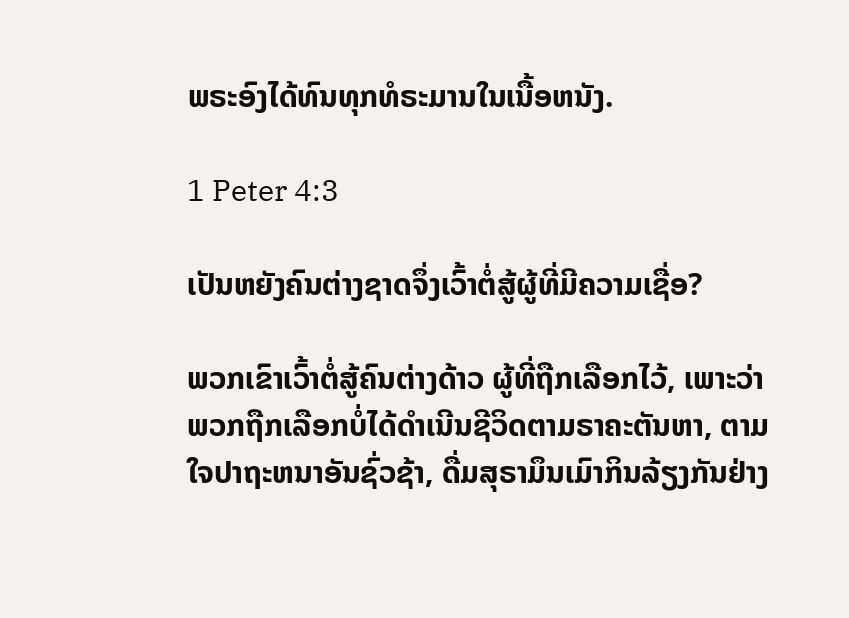ພຣະອົງໄດ້ທົນທຸກທໍຣະມານໃນເນື້ອຫນັງ.

1 Peter 4:3

ເປັນຫຍັງຄົນຕ່າງຊາດຈຶ່ງເວົ້າຕໍ່ສູ້ຜູ້ທີ່ມີຄວາມເຊື່ອ?

ພວກເຂົາເວົ້າຕໍ່ສູ້ຄົນຕ່າງດ້າວ ຜູ້ທີ່ຖືກເລືອກໄວ້, ເພາະວ່າພວກຖືກເລືອກບໍ່ໄດ້ດຳເນີນຊີວິດຕາມຣາຄະຕັນຫາ, ຕາມໃຈປາຖະຫນາອັນຊົ່ວຊ້າ, ດື່ມສຸຣາມຶນເມົາກິນລ້ຽງກັນຢ່າງ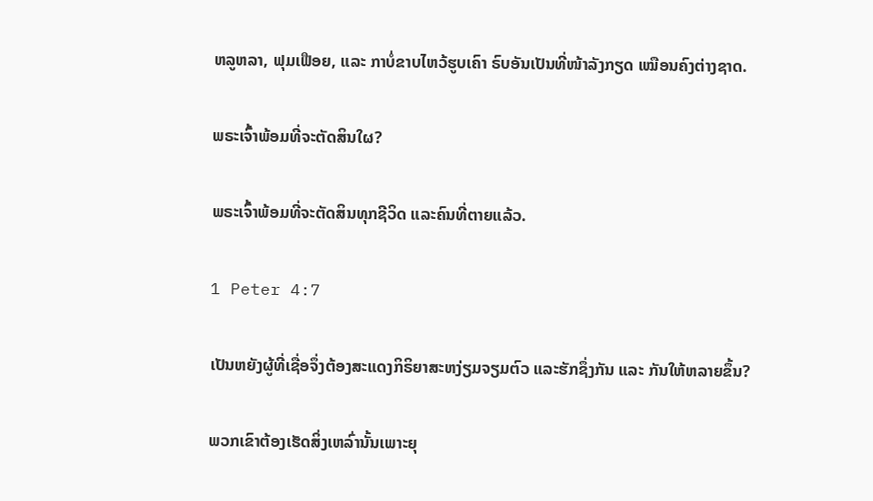ຫລູຫລາ, ຟຸມເຟືອຍ, ແລະ ກາບໍ່ຂາບໄຫວ້ຮູບເຄົາ ຣົບອັນເປັນທີ່ໜ້າລັງກຽດ ເໝືອນຄົງຕ່າງຊາດ.

ພຣະເຈົ້າພ້ອມທີ່ຈະຕັດສິນໃຜ?

ພຣະເຈົ້າພ້ອມທີ່ຈະຕັດສິນທຸກຊີວິດ ແລະຄົນທີ່ຕາຍແລ້ວ.

1 Peter 4:7

ເປັນຫຍັງຜູ້ທີ່ເຊື່ອຈຶ່ງຕ້ອງສະແດງກິຣິຍາສະຫງ່ຽມຈຽມຕົວ ແລະຮັກຊຶ່ງກັນ ແລະ ກັນໃຫ້ຫລາຍຂຶ້ນ?

ພວກເຂົາຕ້ອງເຮັດສິ່ງເຫລົ່ານັ້ນເພາະຍຸ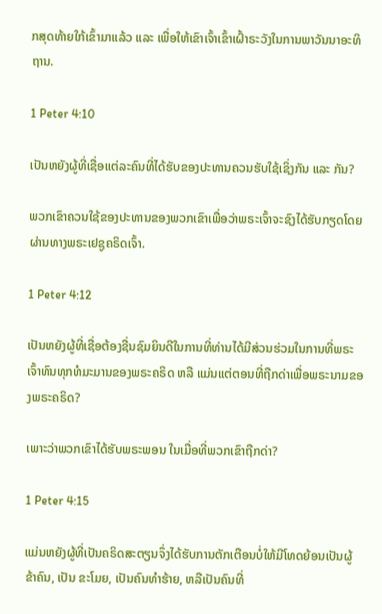ກສຸດທ້າຍໃກ້ເຂົ້າມາແລ້ວ ແລະ ເພື່ອໃຫ້ເຂົາເຈົ້າເຂົ້າເຝົ້າຣະວັງໃນການພາວັນນາອະທິຖານ.

1 Peter 4:10

ເປັນຫຍັງຜູ້ທີ່ເຊື່ອແຕ່ລະຄົນທີ່ໄດ້ຮັບຂອງປະທານຄວນຮັບໃຊ້ເຊິ່ງກັນ ແລະ ກັນ?

ພວກເຂົາຄວນໃຊ້ຂອງປະທານຂອງພວກເຂົາເພື່ອວ່າພຣະເຈົ້າຈະຊົງໄດ້ຮັບກຽດໂດຍຜ່ານທາງພຣະເຢຊູຄຣິດເຈົ້າ.

1 Peter 4:12

ເປັນຫຍັງຜູ້ທີ່ເຊື່ອຕ້ອງຊື່ນຊົມຍິນດີໃນການທີ່ທ່ານໄດ້ມີສ່ວນຮ່ວມໃນການທີ່ພຣະເຈົ້າທົນທຸກທໍມະມານຂອງພຣະຄຣິດ ຫລື ແມ່ນແຕ່ຕອນທີ່ຖືກດ່າເພື່ອພຣະນາມຂອງພຣະຄຣິດ?

ເພາະວ່າພວກເຂົາໄດ້ຮັບພຣະພອນ ໃນເມື່ອທີ່ພວກເຂົາຖືກດ່າ?

1 Peter 4:15

ແມ່ນຫຍັງຜູ້ທີ່ເປັນຄຣິດສະຕຽນຈຶ່ງໄດ້ຮັບການຕັກເຕືອນບໍ່ໃຫ້ມີໂທດຍ້ອນເປັນຜູ້ຂ້າຄົນ, ເປັນ ຂະໂມຍ, ເປັນຄົນທຳຮ້າຍ, ຫລືເປັນຄົນທີ່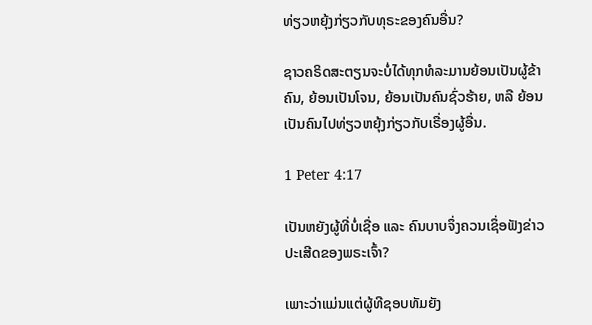ທ່ຽວຫຍຸ້ງກ່ຽວກັບທຸຣະຂອງຄົນອື່ນ?

ຊາວຄຣິດສະຕຽນຈະບໍ່ໄດ້ທຸກທໍລະມານຍ້ອນເປັນຜູ້ຂ້າຄົນ, ຍ້ອນເປັນໂຈນ, ຍ້ອນເປັນຄົນຊົ່ວຮ້າຍ, ຫລື ຍ້ອນເປັນຄົນໄປທ່ຽວຫຍຸ້ງກ່ຽວກັບເຣື່ອງຜູ້ອື່ນ.

1 Peter 4:17

ເປັນຫຍັງຜູ້ທີ່ບໍ່ເຊື່ອ ແລະ ຄົນບາບຈຶ່ງຄວນເຊຶ່ອຟັງຂ່າວປະເສີດຂອງພຣະເຈົ້າ?

ເພາະວ່າແມ່ນແຕ່ຜູ້ທີຊອບທັມຍັງ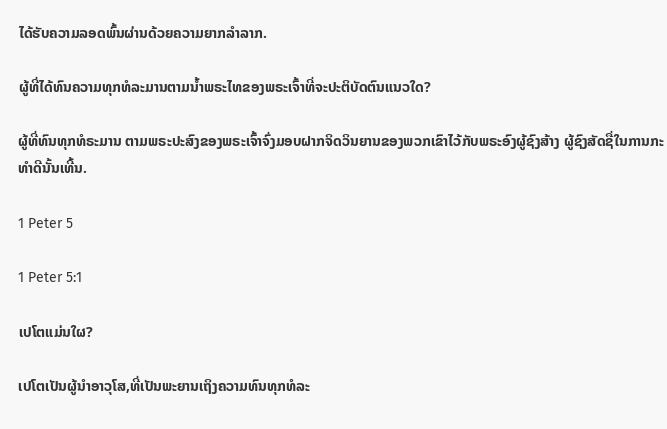ໄດ້ຮັບຄວາມລອດພົ້ນຜ່ານດ້ວຍຄວາມຍາກລຳລາກ.

ຜູ້ທີ່ໄດ້ທົນຄວາມທຸກທໍລະມານຕາມນ້ຳພຣະໄທຂອງພຣະເຈົ້າທີ່ຈະປະຕິບັດຕົນແນວໃດ?

ຜູ້ທີ່ທົນທຸກທໍຣະມານ ຕາມພຣະປະສົງຂອງພຣະເຈົ້າຈົ່ງມອບຝາກຈິດວິນຍານຂອງພວກເຂົາໄວ້ກັບພຣະອົງຜູ້ຊົງສ້າງ ຜູ້ຊົງສັດຊື່ໃນການກະທຳດີນັ້ນເທີ້ນ.

1 Peter 5

1 Peter 5:1

ເປໂຕແມ່ນໃຜ?

ເປໂຕເປັນຜູ້ນຳອາວຸໂສ,ທີ່ເປັນພະຍານເຖິງຄວາມທົນທຸກທໍລະ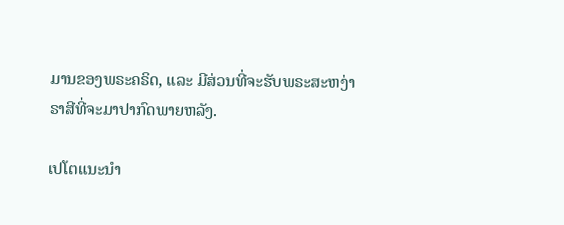ມານຂອງພຣະຄຣິດ, ແລະ ມີສ່ວນທີ່ຈະຮັບພຣະສະຫງ່າຣາສີທີ່ຈະມາປາກົດພາຍຫລັງ.

ເປໂຕແນະນຳ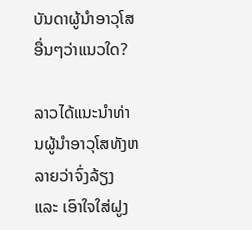ບັນດາຜູ້ນຳອາວຸໂສອື່ນໆວ່າແນວໃດ?

ລາວໄດ້ແນະນຳທ່ານຜູ້ນຳອາວຸໂສທັງຫລາຍວ່າຈົ່ງລ້ຽງ ແລະ ເອົາໃຈໃສ່ຝູງ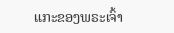ແກະຂອງພຣະເຈົ້າ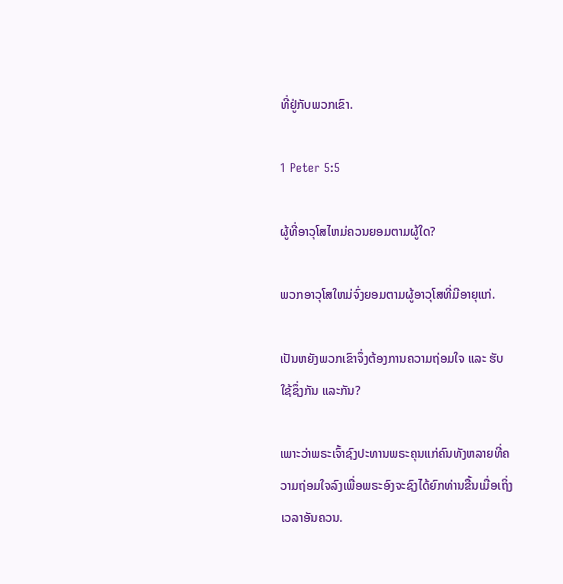ທີ່ຢູ່ກັບພວກເຂົາ.

1 Peter 5:5

ຜູ້ທີ່ອາວຸໂສໄຫມ່ຄວນຍອມຕາມຜູ້ໃດ?

ພວກອາວຸໂສໃຫມ່ຈົ່ງຍອມຕາມຜູ້ອາວຸໂສທີ່ມີອາຍຸແກ່.

ເປັນຫຍັງພວກເຂົາຈຶ່ງຕ້ອງການຄວາມຖ່ອມໃຈ ແລະ ຮັບໃຊ້ຊຶ່ງກັນ ແລະກັນ?

ເພາະວ່າພຣະເຈົ້າຊົງປະທານພຣະຄຸນແກ່ຄົນທັງຫລາຍທີ່ຄວາມຖ່ອມໃຈລົງເພື່ອພຣະອົງຈະຊົງໄດ້ຍົກທ່ານຂື້ນເມື່ອເຖິ່ງເວລາອັນຄວນ.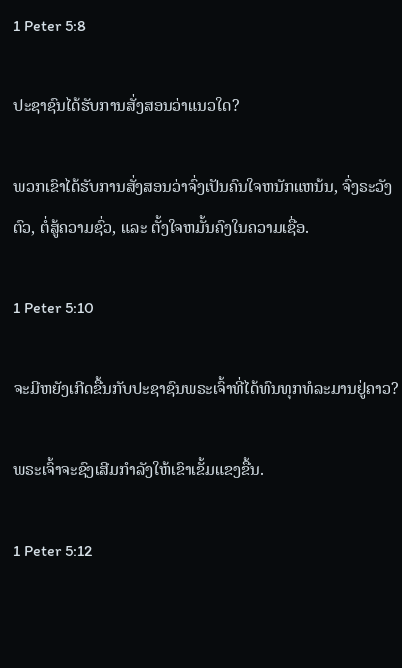1 Peter 5:8

ປະຊາຊົນໄດ້ຮັບການສັ່ງສອນວ່າແນວໃດ?

ພວກເຂົາໄດ້ຮັບການສັ່ງສອນວ່າຈົ່ງເປັນຄົນໃຈຫນັກແຫນ້ນ, ຈົ່ງຣະວັງຕົວ, ຕໍ່ສູ້ຄວາມຊົ່ວ, ແລະ ຕັ້ງໃຈຫມັ້ນຄົງໃນຄວາມເຊື່ອ.

1 Peter 5:10

ຈະມີຫຍັງເກີດຂື້ນກັບປະຊາຊົນພຣະເຈົ້າທີ່ໄດ້ທົນທຸກທໍລະມານຢູ່ຄາວ?

ພຣະເຈົ້າຈະຊົງເສີມກຳລັງໃຫ້ເຂົາເຂັ້ມແຂງຂື້ນ.

1 Peter 5:12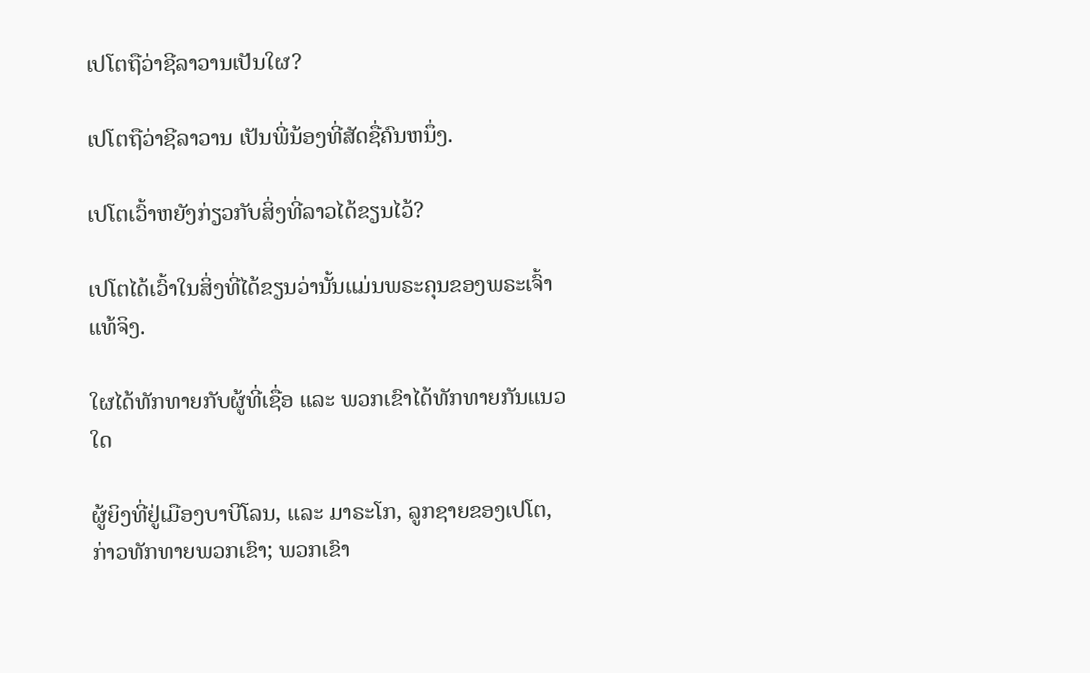ເປໂຕຖືວ່າຊີລາວານເປັນໃຜ?

ເປໂຕຖືວ່າຊີລາວານ ເປັນພີ່ນ້ອງທີ່ສັດຊື່ຄົນຫນຶ່ງ.

ເປໂຕເວົ້າຫຍັງກ່ຽວກັບສິ່ງທີ່ລາວໄດ້ຂຽນໄວ້?

ເປໂຕໄດ້ເວົ້າໃນສິ່ງທີ່ໄດ້ຂຽນວ່ານັ້ນແມ່ນພຣະຄຸນຂອງພຣະເຈົ້າແທ້ຈິງ.

ໃຜໄດ້ທັກທາຍກັບຜູ້ທີ່ເຊື່ອ ແລະ ພວກເຂົາໄດ້ທັກທາຍກັນແນວໃດ

ຜູ້ຍິງທີ່ຢູ່ເມືອງບາບີໂລນ, ແລະ ມາຣະໂກ, ລູກຊາຍຂອງເປໂຕ, ກ່າວທັກທາຍພວກເຂົາ; ພວກເຂົາ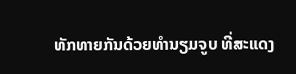ທັກທາຍກັນດ້ວຍທຳນຽມຈູບ ທີ່ສະແດງ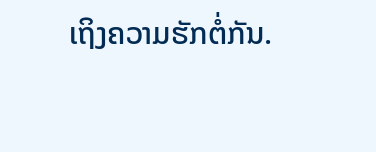ເຖິງຄວາມຮັກຕໍ່ກັນ.